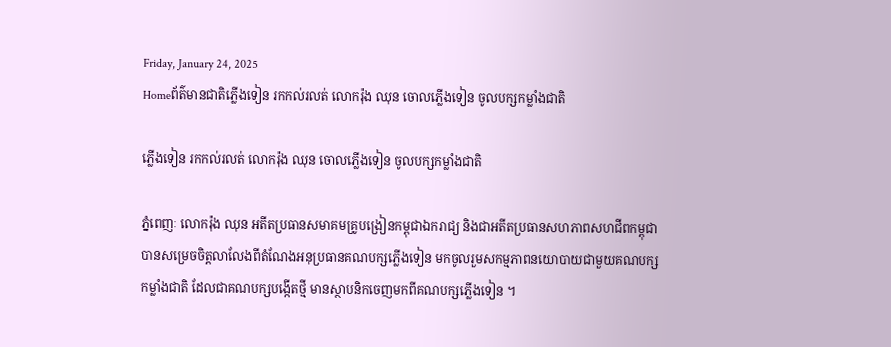Friday, January 24, 2025
Homeព័ត៌មានជាតិភ្លើងទៀន រកកល់រលត់ លោករ៉ុង ឈុន ចោលភ្លើងទៀន ចូលបក្សកម្លាំងជាតិ

ភ្លើងទៀន រកកល់រលត់ លោករ៉ុង ឈុន ចោលភ្លើងទៀន ចូលបក្សកម្លាំងជាតិ

ភ្នំពេញៈ លោករ៉ុង ឈុន អតីតប្រធានសមាគមគ្រូបង្រៀនកម្ពុជាឯករាជ្យ និងជាអតីតប្រធានសហភាពសហជីពកម្ពុជា បានសម្រេចចិត្តលាលែងពីតំណែងអនុប្រធានគណបក្សភ្លើងទៀន មកចូលរួមសកម្មភាពនយោបាយជាមួយគណបក្សកម្លាំងជាតិ ដែលជាគណបក្សបង្កើតថ្មី មានស្ថាបនិកចេញមកពីគណបក្សភ្លើងទៀន ។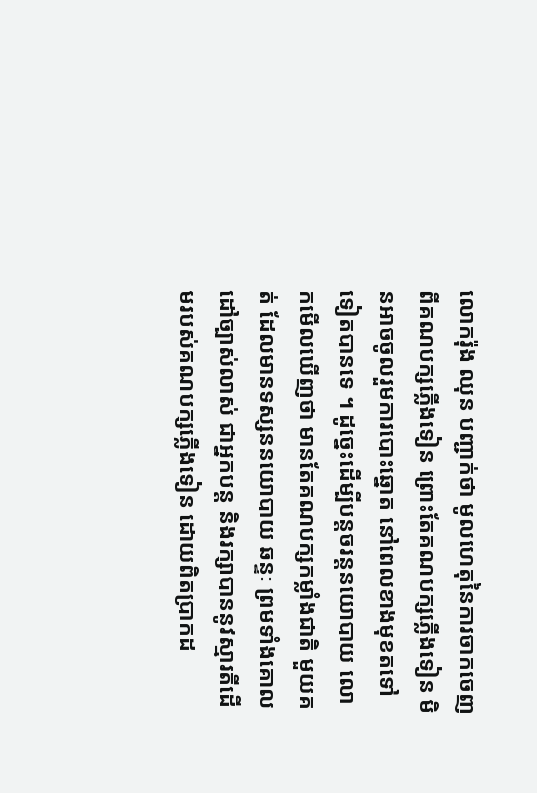លោករ៉ុង ឈុន បញ្ជាក់ថា មូលហេតុនៃការចាកចេញពីគណបក្សភ្លើងទៀន ព្រោះតែគណបក្សភ្លើងទៀន មិនអាចចូលរួមការបោះឆ្នោត នៅពេលខាងមុខតទៅទៀតបានទេ ។ ដូច្នេះដើម្បីបន្តចរន្តនយោបាយ លោកមើលឃើញថា មានតែគណបក្សកម្លាំងជាតិ មួយគត់ ដែលមានទស្សននយោបាយ ឆន្ទៈ ព្រមទាំងគោលដៅច្បាស់លាស់ ជាអ្នកបន្ត និងរក្សាបាននូវស្មារតីដើមរបស់គណបក្សភ្លើងទៀន ដោយពិតប្រាកដ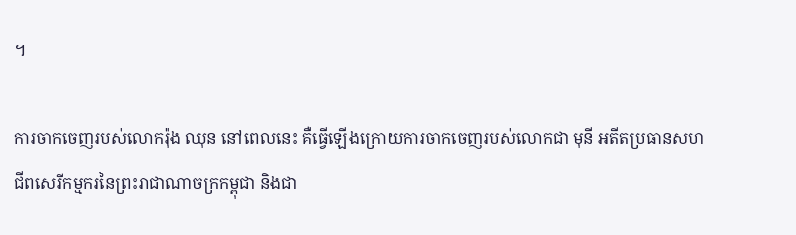។

ការចាកចេញរបស់លោករ៉ុង ឈុន នៅពេលនេះ គឺធ្វើឡើងក្រោយការចាកចេញរបស់លោកជា មុនី អតីតប្រធានសហជីពសេរីកម្មករនៃព្រះរាជាណាចក្រកម្ពុជា និងជា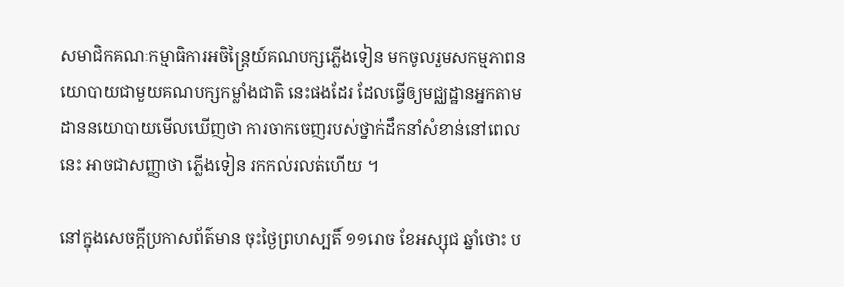សមាជិកគណៈកម្មាធិការអចិន្រ្តៃយ៍គណបក្សភ្លើងទៀន មកចូលរួមសកម្មភាពនយោបាយជាមួយគណបក្សកម្លាំងជាតិ នេះផងដែរ ដែលធ្វើឲ្យមជ្ឈដ្ឋានអ្នកតាមដាននយោបាយមើលឃើញថា ការចាកចេញរបស់ថ្នាក់ដឹកនាំសំខាន់នៅពេលនេះ អាចជាសញ្ញាថា ភ្លើងទៀន រកកល់រលត់ហើយ ។

នៅក្នុងសេចក្ដីប្រកាសព័ត៌មាន ចុះថ្ងៃព្រហស្បតិ៍ ១១រោច ខែអស្សុជ ឆ្នាំថោះ ប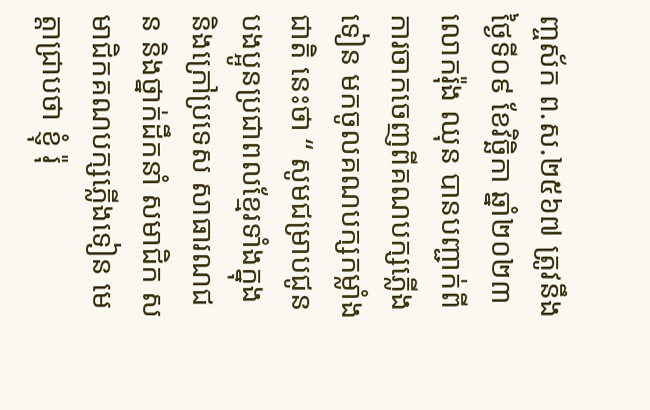ញ្ចស័ក ព.ស.២៥៦៧ ត្រូវនឹងថ្ងៃទី០៩ ខែវិច្ឆិកា ឆ្នាំ២០២៣ លោករ៉ុង ឈុន បានបញ្ជាក់ពីការចាកចេញពីគណបក្សភ្លើងទៀន មកចូលគណបក្សកម្លាំងជាតិ នេះថា “ សូមជម្រាបជូនបងប្អូនប្រជាពលខ្មែរទាំងក្នុង និងក្រៅប្រទេស សាធារណជន និងថ្នាក់ដឹកនាំ សមាជិក សមាជិកគណបក្សភ្លើងទៀន មេត្តាជ្រាបថា ខ្ញុំ រ៉ុ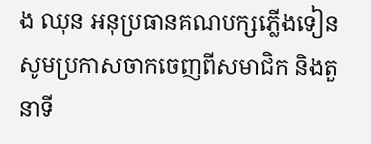ង ឈុន អនុប្រធានគណបក្សភ្លើងទៀន សូមប្រកាសចាកចេញពីសមាជិក និងតួនាទី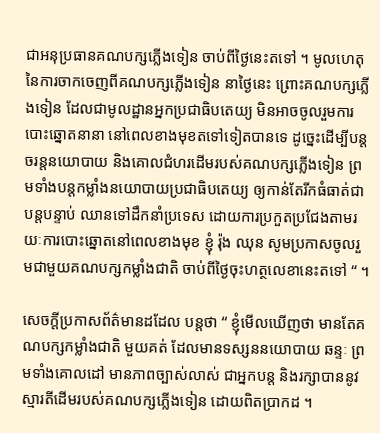ជាអនុប្រធានគណបក្សភ្លើងទៀន ចាប់ពីថ្ងៃនេះតទៅ ។ មូលហេតុនៃការចាកចេញពីគណបក្សភ្លើងទៀន នាថ្ងៃនេះ ព្រោះគណបក្សភ្លើងទៀន ដែលជាមូលដ្ឋានអ្នកប្រជាធិបតេយ្យ មិនអាចចូលរួមការបោះឆ្នោតនានា នៅពេលខាងមុខតទៅទៀតបានទេ ដូច្នេះដើម្បីបន្តចរន្តនយោបាយ និងគោលជំហរដើមរបស់គណបក្សភ្លើងទៀន ព្រមទាំងបន្តកម្លាំងនយោបាយប្រជាធិបតេយ្យ ឲ្យកាន់តែរីកធំធាត់ជាបន្តបន្ទាប់ ឈានទៅដឹកនាំប្រទេស ដោយការប្រកួតប្រជែងតាមរយៈការបោះឆ្នោតនៅពេលខាងមុខ ខ្ញុំ រ៉ុង ឈុន សូមប្រកាសចូលរួមជាមួយគណបក្សកម្លាំងជាតិ ចាប់ពីថ្ងៃចុះហត្ថលេខានេះតទៅ “ ។

សេចក្ដីប្រកាសព័ត៌មានដដែល បន្តថា “ ខ្ញុំមើលឃើញថា មានតែគណបក្សកម្លាំងជាតិ មួយគត់ ដែលមានទស្សននយោបាយ ឆន្ទៈ ព្រមទាំងគោលដៅ មានភាពច្បាស់លាស់ ជាអ្នកបន្ត និងរក្សាបាននូវស្មារតីដើមរបស់គណបក្សភ្លើងទៀន ដោយពិតប្រាកដ ។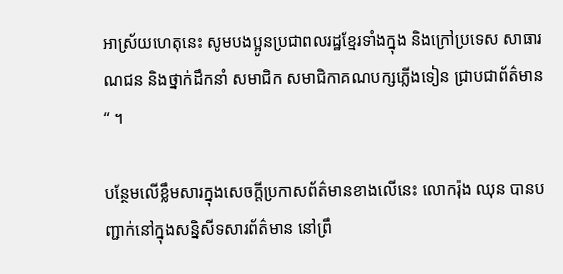អាស្រ័យហេតុនេះ សូមបងប្អូនប្រជាពលរដ្ឋខ្មែរទាំងក្នុង និងក្រៅប្រទេស សាធារណជន និងថ្នាក់ដឹកនាំ សមាជិក សមាជិកាគណបក្សភ្លើងទៀន ជ្រាបជាព័ត៌មាន “ ។

បន្ថែមលើខ្លឹមសារក្នុងសេចក្ដីប្រកាសព័ត៌មានខាងលើនេះ លោករ៉ុង ឈុន បានបញ្ជាក់នៅក្នុងសន្និសីទសារព័ត៌មាន នៅព្រឹ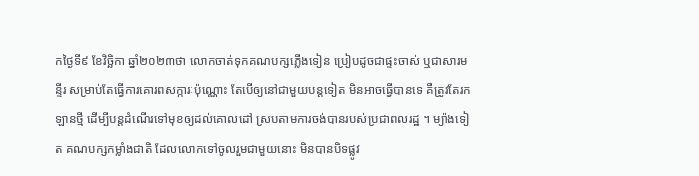កថ្ងៃទី៩ ខែវិច្ឆិកា ឆ្នាំ២០២៣ថា លោកចាត់ទុកគណបក្សភ្លើងទៀន ប្រៀបដូចជាផ្ទះចាស់ ឬជាសារមន្ទីរ សម្រាប់តែធ្វើការគោរពសក្ការៈប៉ុណ្ណោះ តែបើឲ្យនៅជាមួយបន្តទៀត មិនអាចធ្វើបានទេ គឺត្រូវតែរកឡានថ្មី ដើម្បីបន្តដំណើរទៅមុខឲ្យដល់គោលដៅ ស្របតាមការចង់បានរបស់ប្រជាពលរដ្ឋ ។ ម្យ៉ាងទៀត គណបក្សកម្លាំងជាតិ ដែលលោកទៅចូលរួមជាមួយនោះ មិនបានបិទផ្លូវ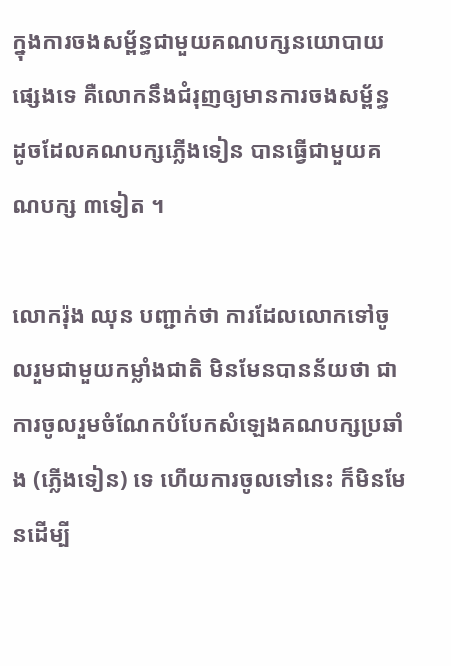ក្នុងការចងសម្ព័ន្ធជាមួយគណបក្សនយោបាយផ្សេងទេ គឺលោកនឹងជំរុញឲ្យមានការចងសម្ព័ន្ធ ដូចដែលគណបក្សភ្លើងទៀន បានធ្វើជាមួយគណបក្ស ៣ទៀត ។

លោករ៉ុង ឈុន បញ្ជាក់ថា ការដែលលោកទៅចូលរួមជាមួយកម្លាំងជាតិ មិនមែនបានន័យថា ជាការចូលរួមចំណែកបំបែកសំឡេងគណបក្សប្រឆាំង (ភ្លើងទៀន) ទេ ហើយការចូលទៅនេះ ក៏មិនមែនដើម្បី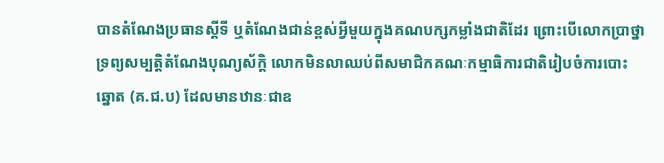បានតំណែងប្រធានស្ដីទី ឬតំណែងជាន់ខ្ពស់អ្វីមួយក្នុងគណបក្សកម្លាំងជាតិដែរ ព្រោះបើលោកប្រាថ្នាទ្រព្យសម្បត្តិតំណែងបុណ្យស័ក្ដិ លោកមិនលាឈប់ពីសមាជិកគណៈកម្មាធិការជាតិរៀបចំការបោះឆ្នោត (គ.ជ.ប) ដែលមានឋានៈជាឧ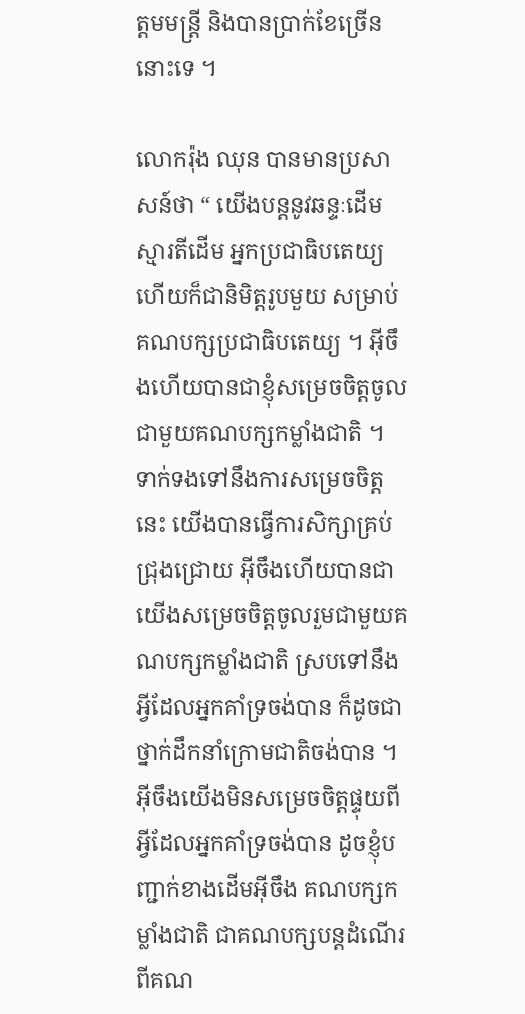ត្ដមមន្រ្តី និងបានប្រាក់ខែច្រើននោះទេ ។

លោករ៉ុង ឈុន បានមានប្រសាសន៍ថា “ យើងបន្តនូវឆន្ទៈដើម ស្មារតីដើម អ្នកប្រជាធិបតេយ្យ ហើយក៏ជានិមិត្តរូបមួយ សម្រាប់គណបក្សប្រជាធិបតេយ្យ ។ អ៊ីចឹងហើយបានជាខ្ញុំសម្រេចចិត្តចូលជាមួយគណបក្សកម្លាំងជាតិ ។ ទាក់ទងទៅនឹងការសម្រេចចិត្តនេះ យើងបានធ្វើការសិក្សាគ្រប់ជ្រុងជ្រោយ អ៊ីចឹងហើយបានជាយើងសម្រេចចិត្តចូលរួមជាមួយគណបក្សកម្លាំងជាតិ ស្របទៅនឹងអ្វីដែលអ្នកគាំទ្រចង់បាន ក៏ដូចជាថ្នាក់ដឹកនាំក្រោមជាតិចង់បាន ។ អ៊ីចឹងយើងមិនសម្រេចចិត្តផ្ទុយពីអ្វីដែលអ្នកគាំទ្រចង់បាន ដូចខ្ញុំបញ្ជាក់ខាងដើមអ៊ីចឹង គណបក្សកម្លាំងជាតិ ជាគណបក្សបន្តដំណើរពីគណ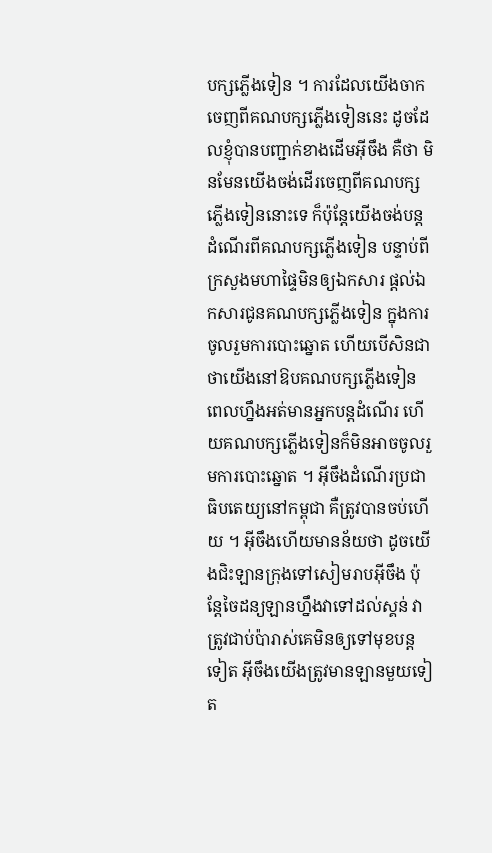បក្សភ្លើងទៀន ។ ការដែលយើងចាកចេញពីគណបក្សភ្លើងទៀននេះ ដូចដែលខ្ញុំបានបញ្ជាក់ខាងដើមអ៊ីចឹង គឺថា មិនមែនយើងចង់ដើរចេញពីគណបក្សភ្លើងទៀននោះទេ ក៏ប៉ុន្តែយើងចង់បន្តដំណើរពីគណបក្សភ្លើងទៀន បន្ទាប់ពីក្រសួងមហាផ្ទៃមិនឲ្យឯកសារ ផ្ដល់ឯកសារជូនគណបក្សភ្លើងទៀន ក្នុងការចូលរួមការបោះឆ្នោត ហើយបើសិនជាថាយើងនៅឱបគណបក្សភ្លើងទៀន ពេលហ្នឹងអត់មានអ្នកបន្តដំណើរ ហើយគណបក្សភ្លើងទៀនក៏មិនអាចចូលរួមការបោះឆ្នោត ។ អ៊ីចឹងដំណើរប្រជាធិបតេយ្យនៅកម្ពុជា គឺត្រូវបានចប់ហើយ ។ អ៊ីចឹងហើយមានន័យថា ដូចយើងជិះឡានក្រុងទៅសៀមរាបអ៊ីចឹង ប៉ុន្តែចៃដន្យឡានហ្នឹងវាទៅដល់ស្គន់ វាត្រូវជាប់ប៉ារាស់គេមិនឲ្យទៅមុខបន្តទៀត អ៊ីចឹងយើងត្រូវមានឡានមួយទៀត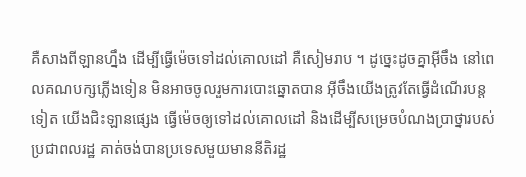គឺសាងពីឡានហ្នឹង ដើម្បីធ្វើម៉េចទៅដល់គោលដៅ គឺសៀមរាប ។ ដូច្នេះដូចគ្នាអ៊ីចឹង នៅពេលគណបក្សភ្លើងទៀន មិនអាចចូលរួមការបោះឆ្នោតបាន អ៊ីចឹងយើងត្រូវតែធ្វើដំណើរបន្តទៀត យើងជិះឡានផ្សេង ធ្វើម៉េចឲ្យទៅដល់គោលដៅ និងដើម្បីសម្រេចបំណងប្រាថ្នារបស់ប្រជាពលរដ្ឋ គាត់ចង់បានប្រទេសមួយមាននីតិរដ្ឋ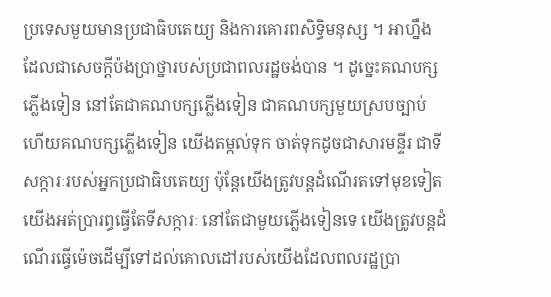ប្រទេសមួយមានប្រជាធិបតេយ្យ និងការគោរពសិទ្ធិមនុស្ស ។ អាហ្នឹងដែលជាសេចក្ដីប៉ងប្រាថ្នារបស់ប្រជាពលរដ្ឋចង់បាន ។ ដូច្នេះគណបក្សភ្លើងទៀន នៅតែជាគណបក្សភ្លើងទៀន ជាគណបក្សមួយស្របច្បាប់ ហើយគណបក្សភ្លើងទៀន យើងតម្កល់ទុក ចាត់ទុកដូចជាសារមន្ទីរ ជាទីសក្ការៈរបស់អ្នកប្រជាធិបតេយ្យ ប៉ុន្តែយើងត្រូវបន្តដំណើរតទៅមុខទៀត យើងអត់ប្រារព្ធធ្វើតែទីសក្ការៈ នៅតែជាមួយភ្លើងទៀនទេ យើងត្រូវបន្តដំណើរធ្វើម៉េចដើម្បីទៅដល់គោលដៅរបស់យើងដែលពលរដ្ឋប្រា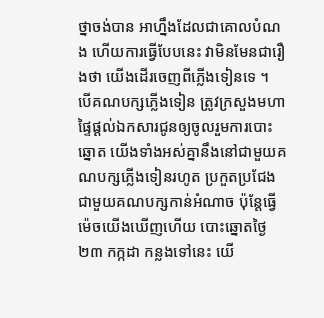ថ្នាចង់បាន អាហ្នឹងដែលជាគោលបំណង ហើយការធ្វើបែបនេះ វាមិនមែនជារឿងថា យើងដើរចេញពីភ្លើងទៀនទេ ។ បើគណបក្សភ្លើងទៀន ត្រូវក្រសួងមហាផ្ទៃផ្ដល់ឯកសារជូនឲ្យចូលរួមការបោះឆ្នោត យើងទាំងអស់គ្នានឹងនៅជាមួយគណបក្សភ្លើងទៀនរហូត ប្រកួតប្រជែងជាមួយគណបក្សកាន់អំណាច ប៉ុន្តែធ្វើម៉េចយើងឃើញហើយ បោះឆ្នោតថ្ងៃ២៣ កក្កដា កន្លងទៅនេះ យើ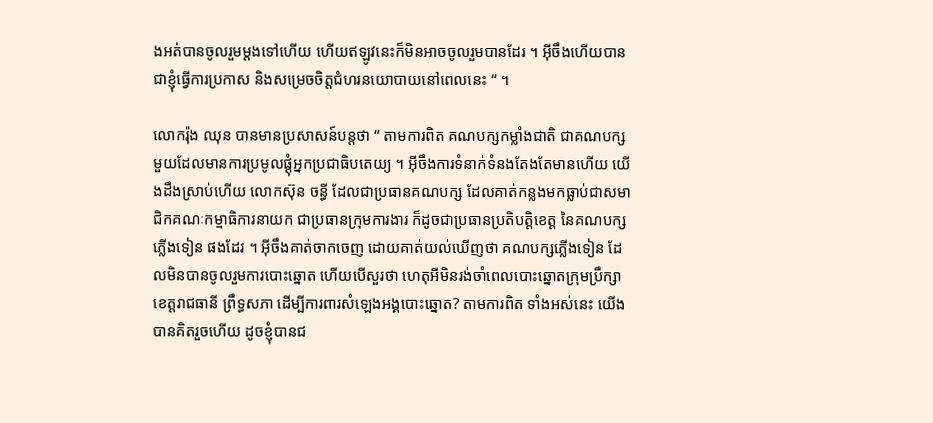ងអត់បានចូលរួមម្ដងទៅហើយ ហើយឥឡូវនេះក៏មិនអាចចូលរួមបានដែរ ។ អ៊ីចឹងហើយបានជាខ្ញុំធ្វើការប្រកាស និងសម្រេចចិត្តជំហរនយោបាយនៅពេលនេះ “ ។

លោករ៉ុង ឈុន បានមានប្រសាសន៍បន្តថា “ តាមការពិត គណបក្សកម្លាំងជាតិ ជាគណបក្សមួយដែលមានការប្រមូលផ្ដុំអ្នកប្រជាធិបតេយ្យ ។ អ៊ីចឹងការទំនាក់ទំនងតែងតែមានហើយ យើងដឹងស្រាប់ហើយ លោកស៊ុន ចន្ធី ដែលជាប្រធានគណបក្ស ដែលគាត់កន្លងមកធ្លាប់ជាសមាជិកគណៈកម្មាធិការនាយក ជាប្រធានក្រុមការងារ ក៏ដូចជាប្រធានប្រតិបត្តិខេត្ត នៃគណបក្សភ្លើងទៀន ផងដែរ ។ អ៊ីចឹងគាត់ចាកចេញ ដោយគាត់យល់ឃើញថា គណបក្សភ្លើងទៀន ដែលមិនបានចូលរួមការបោះឆ្នោត ហើយបើសួរថា ហេតុអីមិនរង់ចាំពេលបោះឆ្នោតក្រុមប្រឹក្សាខេត្តរាជធានី ព្រឹទ្ធសភា ដើម្បីការពារសំឡេងអង្គបោះឆ្នោត? តាមការពិត ទាំងអស់នេះ យើងបានគិតរួចហើយ ដូចខ្ញុំបានជ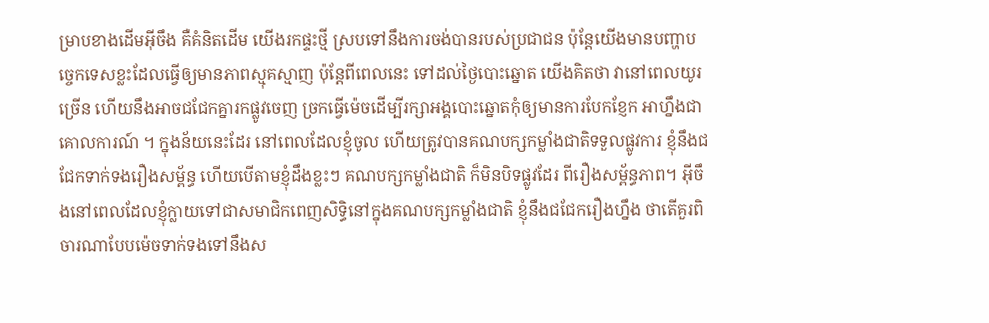ម្រាបខាងដើមអ៊ីចឹង គឺគំនិតដើម យើងរកផ្ទះថ្មី ស្របទៅនឹងការចង់បានរបស់ប្រជាជន ប៉ុន្តែយើងមានបញ្ហាបច្ចេកទេសខ្លះដែលធ្វើឲ្យមានភាពស្មុគស្មាញ ប៉ុន្តែពីពេលនេះ ទៅដល់ថ្ងៃបោះឆ្នោត យើងគិតថា វានៅពេលយូរច្រើន ហើយនឹងអាចជជែកគ្នារកផ្លូវចេញ ច្រកធ្វើម៉េចដើម្បីរក្សាអង្គបោះឆ្នោតកុំឲ្យមានការបែកខ្ញែក អាហ្នឹងជាគោលការណ៍ ។ ក្នុងន័យនេះដែរ នៅពេលដែលខ្ញុំចូល ហើយត្រូវបានគណបក្សកម្លាំងជាតិទទួលផ្លូវការ ខ្ញុំនឹងជជែកទាក់ទងរឿងសម្ព័ន្ធ ហើយបើតាមខ្ញុំដឹងខ្លះៗ គណបក្សកម្លាំងជាតិ ក៏មិនបិទផ្លូវដែរ ពីរឿងសម្ព័ន្ធភាព។ អ៊ីចឹងនៅពេលដែលខ្ញុំក្លាយទៅជាសមាជិកពេញសិទ្ធិនៅក្នុងគណបក្សកម្លាំងជាតិ ខ្ញុំនឹងជជែករឿងហ្នឹង ថាតើគួរពិចារណាបែបម៉េចទាក់ទងទៅនឹងស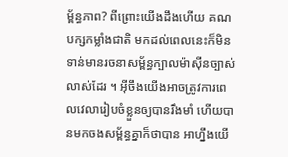ម្ព័ន្ធភាព? ពីព្រោះយើងដឹងហើយ គណបក្សកម្លាំងជាតិ មកដល់ពេលនេះក៏មិនទាន់មានរចនាសម្ព័ន្ធក្បាលម៉ាស៊ីនច្បាស់លាស់ដែរ ។ អ៊ីចឹងយើងអាចត្រូវការពេលវេលារៀបចំខ្លួនឲ្យបានរឹងមាំ ហើយបានមកចងសម្ព័ន្ធគ្នាក៏ថាបាន អាហ្នឹងយើ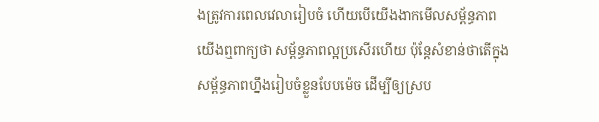ងត្រូវការពេលវេលារៀបចំ ហើយបើយើងងាកមើលសម្ព័ន្ធភាព យើងឮពាក្យថា សម្ព័ន្ធភាពល្អប្រសើរហើយ ប៉ុន្តែសំខាន់ថាតើក្នុងសម្ព័ន្ធភាពហ្នឹងរៀបចំខ្លួនបែបម៉េច ដើម្បីឲ្យស្រប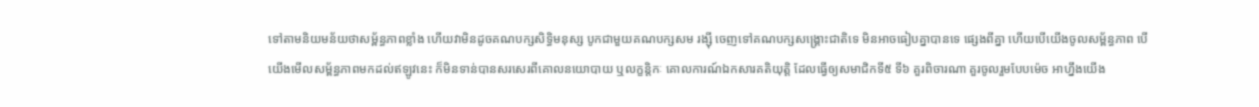ទៅតាមនិយមន័យថាសម្ព័ន្ធភាពខ្លាំង ហើយវាមិនដូចគណបក្សសិទ្ធិមនុស្ស បូកជាមួយគណបក្សសម រង្ស៊ី ចេញទៅគណបក្សសង្រ្គោះជាតិទេ មិនអាចធៀបគ្នាបានទេ ផ្សេងពីគ្នា ហើយបើយើងចូលសម្ព័ន្ធភាព បើយើងមើលសម្ព័ន្ធភាពមកដល់ឥឡូវនេះ ក៏មិនទាន់បានសរសេរពីគោលនយោបាយ ឬលក្ខន្តិកៈ គោលការណ៍ឯកសារគតិយុត្តិ ដែលធ្វើឲ្យសមាជិកទី៥ ទី៦ គួរពិចារណា គួរចូលរួមបែបម៉េច អាហ្នឹងយើង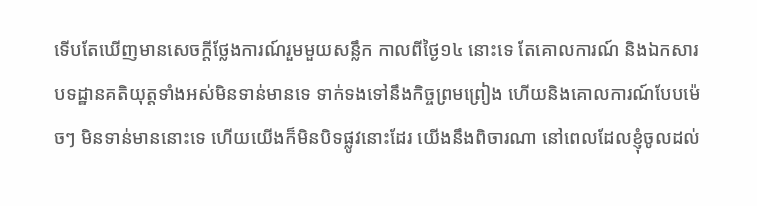ទើបតែឃើញមានសេចក្ដីថ្លែងការណ៍រួមមួយសន្លឹក កាលពីថ្ងៃ១៤ នោះទេ តែគោលការណ៍ និងឯកសារបទដ្ឋានគតិយុត្តទាំងអស់មិនទាន់មានទេ ទាក់ទងទៅនឹងកិច្ចព្រមព្រៀង ហើយនិងគោលការណ៍បែបម៉េចៗ មិនទាន់មាននោះទេ ហើយយើងក៏មិនបិទផ្លូវនោះដែរ យើងនឹងពិចារណា នៅពេលដែលខ្ញុំចូលដល់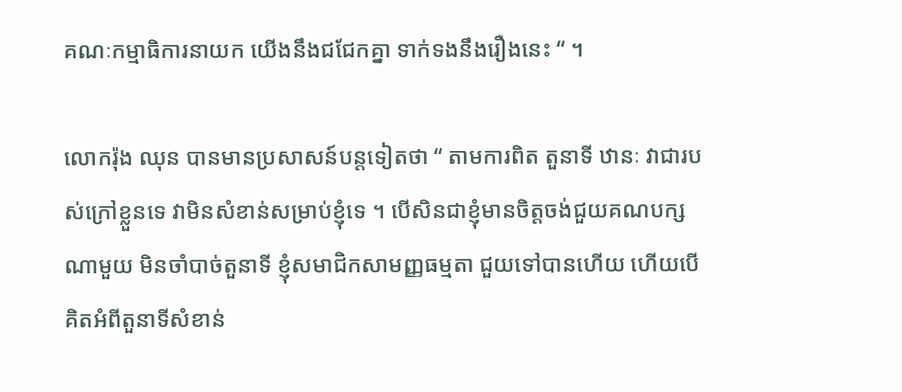គណៈកម្មាធិការនាយក យើងនឹងជជែកគ្នា ទាក់ទងនឹងរឿងនេះ “ ។

លោករ៉ុង ឈុន បានមានប្រសាសន៍បន្តទៀតថា “ តាមការពិត តួនាទី ឋានៈ វាជារបស់ក្រៅខ្លួនទេ វាមិនសំខាន់សម្រាប់ខ្ញុំទេ ។ បើសិនជាខ្ញុំមានចិត្តចង់ជួយគណបក្សណាមួយ មិនចាំបាច់តួនាទី ខ្ញុំសមាជិកសាមញ្ញធម្មតា ជួយទៅបានហើយ ហើយបើគិតអំពីតួនាទីសំខាន់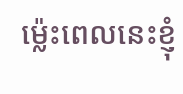ម្ល៉េះពេលនេះខ្ញុំ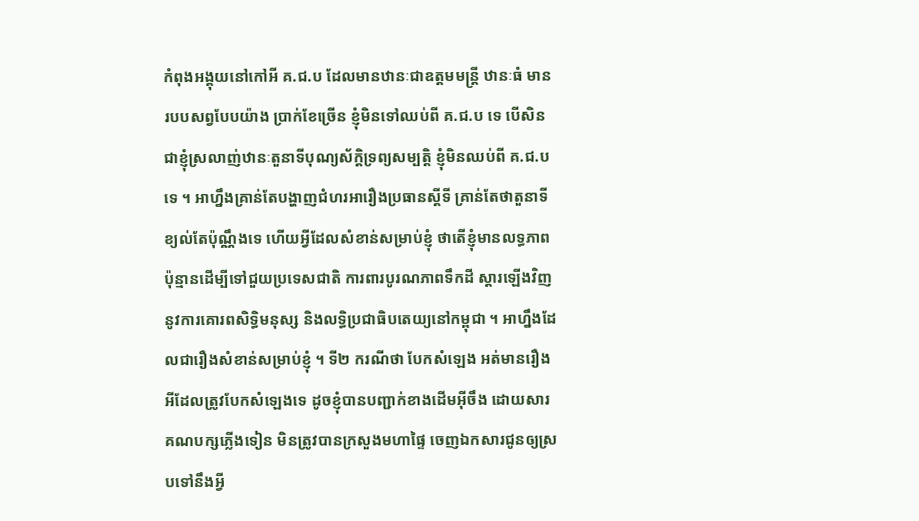កំពុងអង្គុយនៅកៅអី គ.ជ.ប ដែលមានឋានៈជាឧត្ដមមន្រ្តី ឋានៈធំ មានរបបសព្វបែបយ៉ាង ប្រាក់ខែច្រើន ខ្ញុំមិនទៅឈប់ពី គ.ជ.ប ទេ បើសិនជាខ្ញុំស្រលាញ់ឋានៈតួនាទីបុណ្យស័ក្ដិទ្រព្យសម្បត្តិ ខ្ញុំមិនឈប់ពី គ.ជ.ប ទេ ។ អាហ្នឹងគ្រាន់តែបង្ហាញជំហរអារឿងប្រធានស្ដីទី គ្រាន់តែថាតួនាទីខ្យល់តែប៉ុណ្ណឹងទេ ហើយអ្វីដែលសំខាន់សម្រាប់ខ្ញុំ ថាតើខ្ញុំមានលទ្ធភាពប៉ុន្មានដើម្បីទៅជួយប្រទេសជាតិ ការពារបូរណភាពទឹកដី ស្ដារឡើងវិញនូវការគោរពសិទ្ធិមនុស្ស និងលទ្ធិប្រជាធិបតេយ្យនៅកម្ពុជា ។ អាហ្នឹងដែលជារឿងសំខាន់សម្រាប់ខ្ញុំ ។ ទី២ ករណីថា បែកសំឡេង អត់មានរឿងអីដែលត្រូវបែកសំឡេងទេ ដូចខ្ញុំបានបញ្ជាក់ខាងដើមអ៊ីចឹង ដោយសារគណបក្សភ្លើងទៀន មិនត្រូវបានក្រសួងមហាផ្ទៃ ចេញឯកសារជូនឲ្យស្របទៅនឹងអ្វី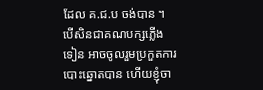ដែល គ.ជ.ប ចង់បាន ។ បើសិនជាគណបក្សភ្លើងទៀន អាចចូលរួមប្រកួតការបោះឆ្នោតបាន ហើយខ្ញុំចា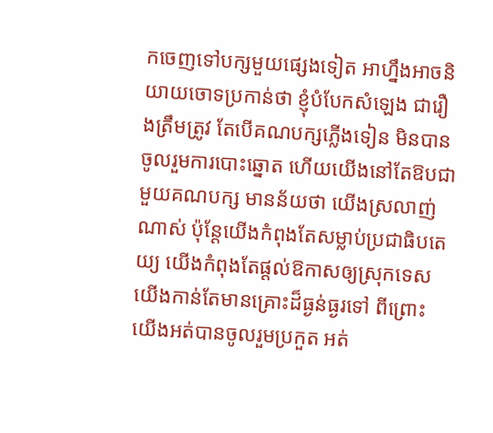កចេញទៅបក្សមួយផ្សេងទៀត អាហ្នឹងអាចនិយាយចោទប្រកាន់ថា ខ្ញុំបំបែកសំឡេង ជារឿងត្រឹមត្រូវ តែបើគណបក្សភ្លើងទៀន មិនបានចូលរួមការបោះឆ្នោត ហើយយើងនៅតែឱបជាមួយគណបក្ស មានន័យថា យើងស្រលាញ់ណាស់ ប៉ុន្តែយើងកំពុងតែសម្លាប់ប្រជាធិបតេយ្យ យើងកំពុងតែផ្ដល់ឱកាសឲ្យស្រុកទេសយើងកាន់តែមានគ្រោះដ៏ធ្ងន់ធ្ងរទៅ ពីព្រោះយើងអត់បានចូលរួមប្រកួត អត់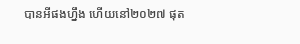បានអីផងហ្នឹង ហើយនៅ២០២៧ ផុត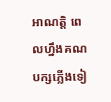អាណត្តិ ពេលហ្នឹងគណបក្សភ្លើងទៀ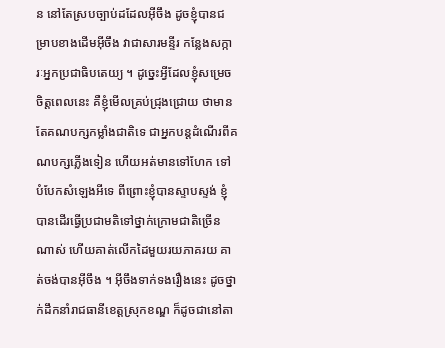ន នៅតែស្របច្បាប់ដដែលអ៊ីចឹង ដូចខ្ញុំបានជម្រាបខាងដើមអ៊ីចឹង វាជាសារមន្ទីរ កន្លែងសក្ការៈអ្នកប្រជាធិបតេយ្យ ។ ដូច្នេះអ្វីដែលខ្ញុំសម្រេចចិត្តពេលនេះ គឺខ្ញុំមើលគ្រប់ជ្រុងជ្រោយ ថាមានតែគណបក្សកម្លាំងជាតិទេ ជាអ្នកបន្តដំណើរពីគណបក្សភ្លើងទៀន ហើយអត់មានទៅហែក ទៅបំបែកសំឡេងអីទេ ពីព្រោះខ្ញុំបានស្ទាបស្ទង់ ខ្ញុំបានដើរធ្វើប្រជាមតិទៅថ្នាក់ក្រោមជាតិច្រើនណាស់ ហើយគាត់លើកដៃមួយរយភាគរយ គាត់ចង់បានអ៊ីចឹង ។ អ៊ីចឹងទាក់ទងរឿងនេះ ដូចថ្នាក់ដឹកនាំរាជធានីខេត្តស្រុកខណ្ឌ ក៏ដូចជានៅតា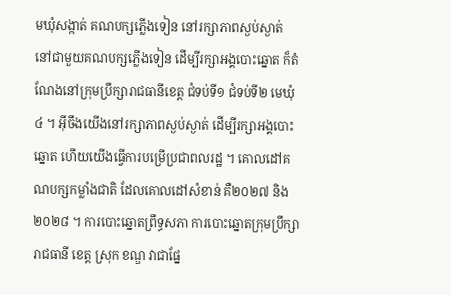មឃុំសង្កាត់ គណបក្សភ្លើងទៀន នៅរក្សាភាពស្ងប់ស្ងាត់ នៅជាមួយគណបក្សភ្លើងទៀន ដើម្បីរក្សាអង្គបោះឆ្នោត ក៏តំណែងនៅក្រុមប្រឹក្សារាជធានីខេត្ត ជំទប់ទី១ ជំទប់ទី២ មេឃុំ៤ ។ អ៊ីចឹងយើងនៅរក្សាភាពស្ងប់ស្ងាត់ ដើម្បីរក្សាអង្គបោះឆ្នោត ហើយយើងធ្វើការបម្រើប្រជាពលរដ្ឋ ។ គោលដៅគណបក្សកម្លាំងជាតិ ដែលគោលដៅសំខាន់ គឺ២០២៧ និង២០២៨ ។ ការបោះឆ្នោតព្រឹទ្ធសភា ការបោះឆ្នោតក្រុមប្រឹក្សារាជធានី ខេត្ត ស្រុក ខណ្ឌ វាជាផ្នែ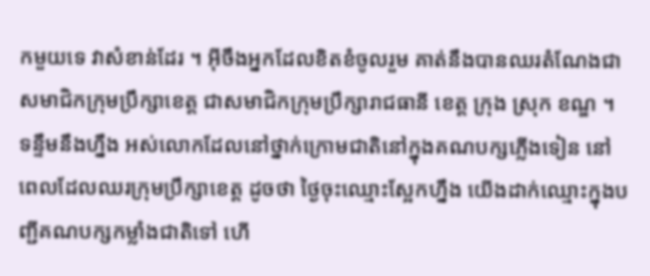កមួយទេ វាសំខាន់ដែរ ។ អ៊ីចឹងអ្នកដែលខិតខំចូលរួម គាត់នឹងបានឈរតំណែងជាសមាជិកក្រុមប្រឹក្សាខេត្ត ជាសមាជិកក្រុមប្រឹក្សារាជធានី ខេត្ត ក្រុង ស្រុក ខណ្ឌ ។ ទន្ទឹមនឹងហ្នឹង អស់លោកដែលនៅថ្នាក់ក្រោមជាតិនៅក្នុងគណបក្សភ្លើងទៀន នៅពេលដែលឈរក្រុមប្រឹក្សាខេត្ត ដូចថា ថ្ងៃចុះឈ្មោះស្អែកហ្នឹង យើងដាក់ឈ្មោះក្នុងបញ្ជីគណបក្សកម្លាំងជាតិទៅ ហើ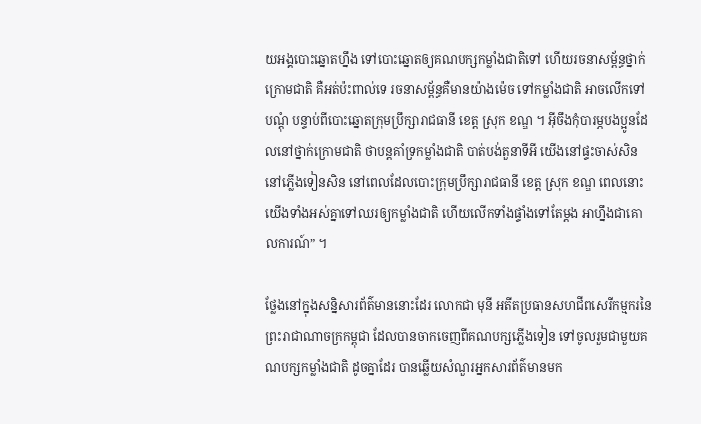យអង្គបោះឆ្នោតហ្នឹង ទៅបោះឆ្នោតឲ្យគណបក្សកម្លាំងជាតិទៅ ហើយរចនាសម្ព័ន្ធថ្នាក់ក្រោមជាតិ គឺអត់ប៉ះពាល់ទេ រចនាសម្ព័ន្ធគឺមានយ៉ាងម៉េច ទៅកម្លាំងជាតិ អាចលើកទៅបណ្ដុំ បន្ទាប់ពីបោះឆ្នោតក្រុមប្រឹក្សារាជធានី ខេត្ត ស្រុក ខណ្ឌ ។ អ៊ីចឹងកុំបារម្ភបងប្អូនដែលនៅថ្នាក់ក្រោមជាតិ ថាបន្តគាំទ្រកម្លាំងជាតិ បាត់បង់តួនាទីអី យើងនៅផ្ទះចាស់សិន នៅភ្លើងទៀនសិន នៅពេលដែលបោះក្រុមប្រឹក្សារាជធានី ខេត្ត ស្រុក ខណ្ឌ ពេលនោះយើងទាំងអស់គ្នាទៅឈរឲ្យកម្លាំងជាតិ ហើយលើកទាំងផ្ទាំងទៅតែម្ដង អាហ្នឹងជាគោលការណ៍” ។

ថ្លែងនៅក្នុងសន្និសារព័ត៌មាននោះដែរ លោកជា មុនី អតីតប្រធានសហជីពសេរីកម្មករនៃព្រះរាជាណាចក្រកម្ពុជា ដែលបានចាកចេញពីគណបក្សភ្លើងទៀន ទៅចូលរួមជាមួយគណបក្សកម្លាំងជាតិ ដូចគ្នាដែរ បានឆ្លើយសំណួរអ្នកសារព័ត៌មានមក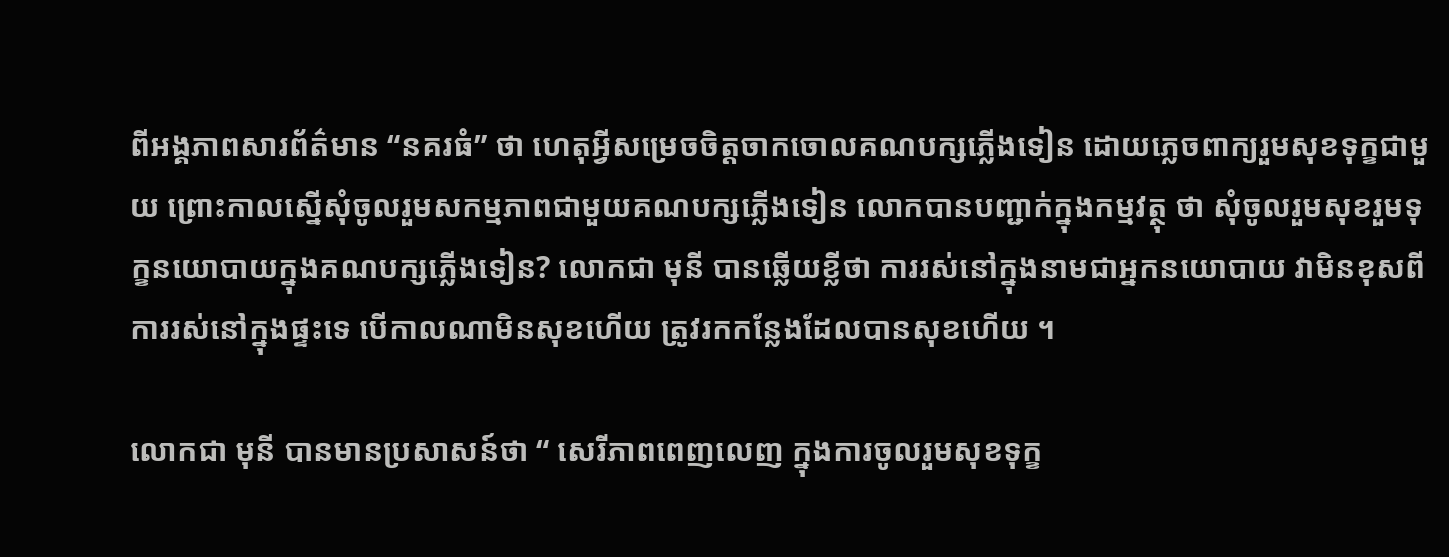ពីអង្គភាពសារព័ត៌មាន “នគរធំ” ថា ហេតុអ្វីសម្រេចចិត្តចាកចោលគណបក្សភ្លើងទៀន ដោយភ្លេចពាក្យរួមសុខទុក្ខជាមួយ ព្រោះកាលស្នើសុំចូលរួមសកម្មភាពជាមួយគណបក្សភ្លើងទៀន លោកបានបញ្ជាក់ក្នុងកម្មវត្ថុ ថា សុំចូលរួមសុខរួមទុក្ខនយោបាយក្នុងគណបក្សភ្លើងទៀន? លោកជា មុនី បានឆ្លើយខ្លីថា ការរស់នៅក្នុងនាមជាអ្នកនយោបាយ វាមិនខុសពីការរស់នៅក្នុងផ្ទះទេ បើកាលណាមិនសុខហើយ ត្រូវរកកន្លែងដែលបានសុខហើយ ។

លោកជា មុនី បានមានប្រសាសន៍ថា “ សេរីភាពពេញលេញ ក្នុងការចូលរួមសុខទុក្ខ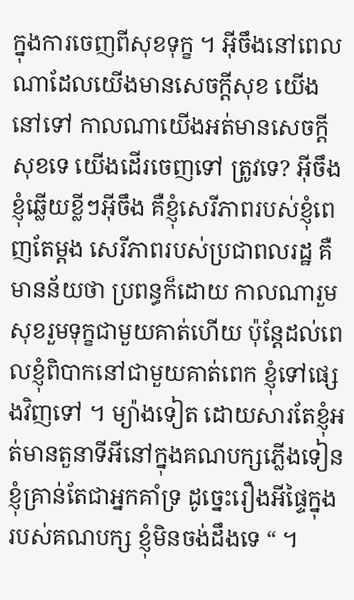ក្នុងការចេញពីសុខទុក្ខ ។ អ៊ីចឹងនៅពេលណាដែលយើងមានសេចក្ដីសុខ យើងនៅទៅ កាលណាយើងអត់មានសេចក្ដីសុខទេ យើងដើរចេញទៅ ត្រូវទេ? អ៊ីចឹងខ្ញុំឆ្លើយខ្លីៗអ៊ីចឹង គឺខ្ញុំសេរីភាពរបស់ខ្ញុំពេញតែម្ដង សេរីភាពរបស់ប្រជាពលរដ្ឋ គឺមានន័យថា ប្រពន្ធក៏ដោយ កាលណារួមសុខរួមទុក្ខជាមួយគាត់ហើយ ប៉ុន្តែដល់ពេលខ្ញុំពិបាកនៅជាមួយគាត់ពេក ខ្ញុំទៅផ្សេងវិញទៅ ។ ម្យ៉ាងទៀត ដោយសារតែខ្ញុំអត់មានតួនាទីអីនៅក្នុងគណបក្សភ្លើងទៀន ខ្ញុំគ្រាន់តែជាអ្នកគាំទ្រ ដូច្នេះរឿងអីផ្ទៃក្នុងរបស់គណបក្ស ខ្ញុំមិនចង់ដឹងទេ “ ។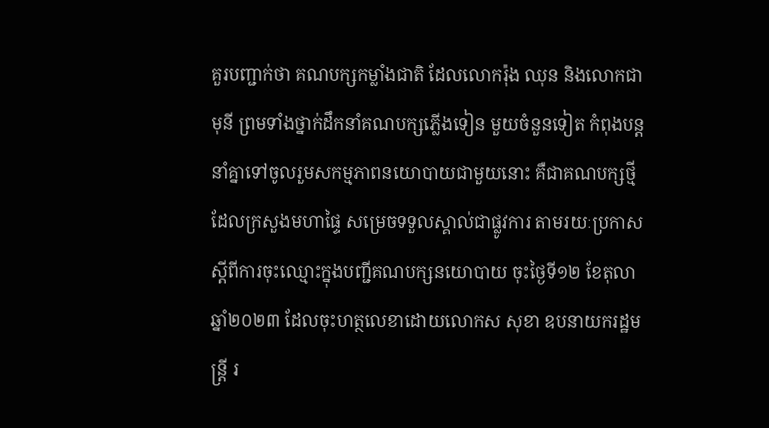គួរបញ្ជាក់ថា គណបក្សកម្លាំងជាតិ ដែលលោករ៉ុង ឈុន និងលោកជា មុនី ព្រមទាំងថ្នាក់ដឹកនាំគណបក្សភ្លើងទៀន មួយចំនួនទៀត កំពុងបន្តនាំគ្នាទៅចូលរួមសកម្មភាពនយោបាយជាមួយនោះ គឺជាគណបក្សថ្មី ដែលក្រសួងមហាផ្ទៃ សម្រេចទទួលស្គាល់ជាផ្លូវការ តាមរយៈប្រកាស ស្ដីពីការចុះឈ្មោះក្នុងបញ្ជីគណបក្សនយោបាយ ចុះថ្ងៃទី១២ ខែតុលា ឆ្នាំ២០២៣ ដែលចុះហត្ថលេខាដោយលោកស សុខា ឧបនាយករដ្ឋមន្រ្តី រ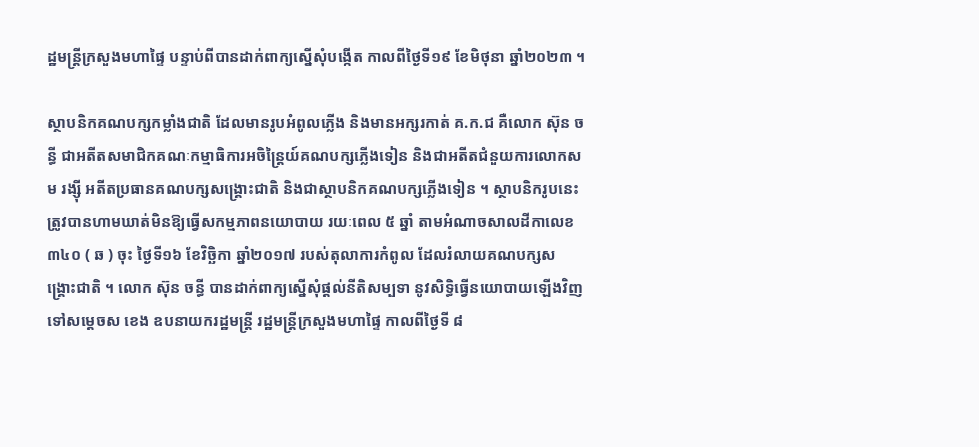ដ្ឋមន្រ្តីក្រសួងមហាផ្ទៃ បន្ទាប់ពីបានដាក់ពាក្យស្នើសុំបង្កើត កាលពីថ្ងៃទី១៩ ខែមិថុនា ឆ្នាំ២០២៣ ។

ស្ថាបនិកគណបក្សកម្លាំងជាតិ ដែលមានរូបអំពូលភ្លើង និងមានអក្សរកាត់ គ.ក.ជ គឺលោក ស៊ុន ចន្ធី ជាអតីតសមាជិកគណៈកម្មាធិការអចិន្ត្រៃយ៍គណបក្សភ្លើងទៀន និងជាអតីតជំនួយការលោកសម រង្ស៊ី អតីតប្រធានគណបក្សសង្រ្គោះជាតិ និងជាស្ថាបនិកគណបក្សភ្លើងទៀន ។ ស្ថាបនិករូបនេះ ត្រូវបានហាមឃាត់មិនឱ្យធ្វើសកម្មភាពនយោបាយ រយៈពេល ៥ ឆ្នាំ តាមអំណាចសាលដីកាលេខ ៣៤០ ( ឆ ) ចុះ ថ្ងៃទី១៦ ខែវិច្ឆិកា ឆ្នាំ២០១៧ របស់តុលាការកំពូល ដែលរំលាយគណបក្សសង្រ្គោះជាតិ ។ លោក ស៊ុន ចន្ធី បានដាក់ពាក្យស្នើសុំផ្តល់នីតិសម្បទា នូវសិទ្ធិធ្វើនយោបាយឡើងវិញ ទៅសម្តេចស ខេង ឧបនាយករដ្ឋមន្ត្រី រដ្ឋមន្ត្រីក្រសួងមហាផ្ទៃ កាលពីថ្ងៃទី ៨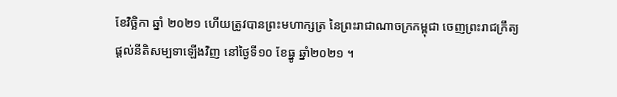ខែវិច្ឆិកា ឆ្នាំ ២០២១ ហើយត្រូវបានព្រះមហាក្សត្រ នៃព្រះរាជាណាចក្រកម្ពុជា ចេញព្រះរាជក្រឹត្យ ផ្ដល់នីតិសម្បទាឡើងវិញ នៅថ្ងៃទី១០ ខែធ្នូ ឆ្នាំ២០២១ ។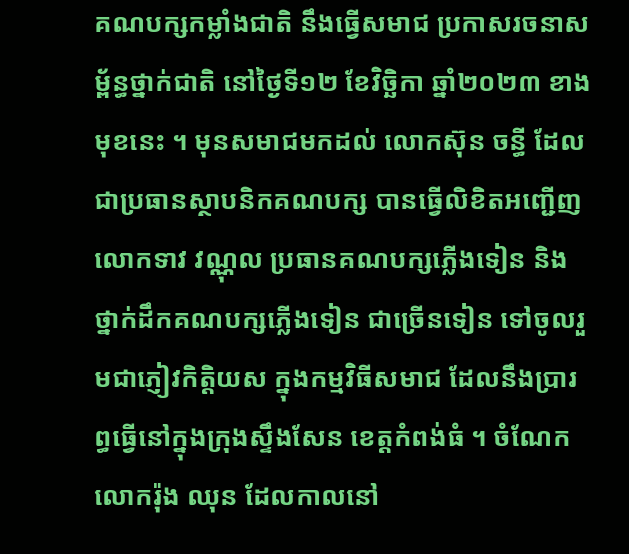គណបក្សកម្លាំងជាតិ នឹងធ្វើសមាជ ប្រកាសរចនាសម្ព័ន្ធថ្នាក់ជាតិ នៅថ្ងៃទី១២ ខែវិច្ឆិកា ឆ្នាំ២០២៣ ខាងមុខនេះ ។ មុនសមាជមកដល់ លោកស៊ុន ចន្ធី ដែលជាប្រធានស្ថាបនិកគណបក្ស បានធ្វើលិខិតអញ្ជើញលោកទាវ វណ្ណុល ប្រធានគណបក្សភ្លើងទៀន និងថ្នាក់ដឹកគណបក្សភ្លើងទៀន ជាច្រើនទៀន ទៅចូលរួមជាភ្ញៀវកិត្តិយស ក្នុងកម្មវិធីសមាជ ដែលនឹងប្រារព្ធធ្វើនៅក្នុងក្រុងស្ទឹងសែន ខេត្តកំពង់ធំ ។ ចំណែកលោករ៉ុង ឈុន ដែលកាលនៅ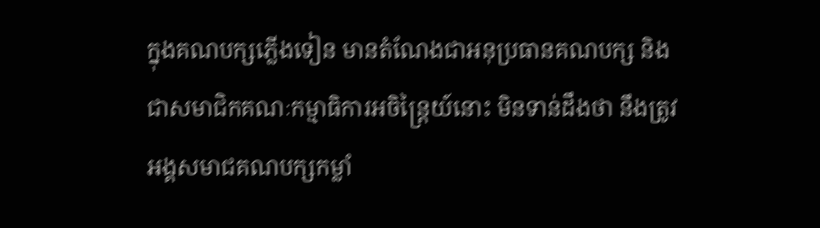ក្នុងគណបក្សភ្លើងទៀន មានតំណែងជាអនុប្រធានគណបក្ស និងជាសមាជិកគណៈកម្មាធិការអចិន្រ្តៃយ៍នោះ មិនទាន់ដឹងថា នឹងត្រូវអង្គសមាជគណបក្សកម្លាំ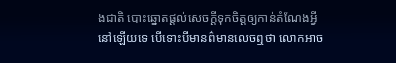ងជាតិ បោះឆ្នោតផ្ដល់សេចក្ដីទុកចិត្តឲ្យកាន់តំណែងអ្វីនៅឡើយទេ បើទោះបីមានព៌មានលេចឮថា លោកអាច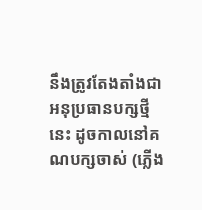នឹងត្រូវតែងតាំងជាអនុប្រធានបក្សថ្មីនេះ ដូចកាលនៅគណបក្សចាស់ (ភ្លើង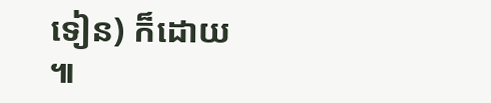ទៀន) ក៏ដោយ ៕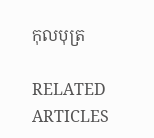កុលបុត្រ

RELATED ARTICLES